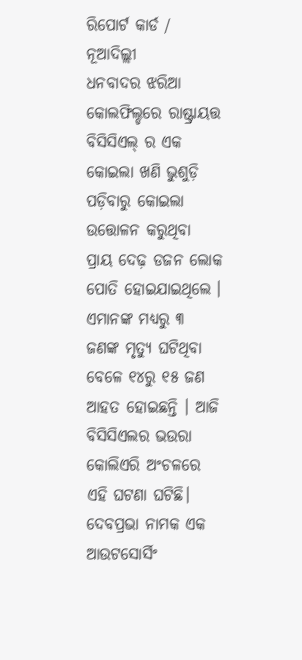ରିପୋର୍ଟ କାର୍ଡ / ନୂଆଦିଲ୍ଲୀ
ଧନବାଦର ଝରିଆ କୋଲଫିଲ୍ଡରେ ରାଷ୍ଟ୍ରାୟତ୍ତ ବିସିସିଏଲ୍ ର ଏକ କୋଇଲା ଖଣି ଭୁଶୁଡ଼ି ପଡ଼ିବାରୁ କୋଇଲା ଉତ୍ତୋଳନ କରୁଥିବା ପ୍ରାୟ ଦେଢ଼ ଡଜନ ଲୋକ ପୋତି ହୋଇଯାଇଥିଲେ । ଏମାନଙ୍କ ମଧ୍ୟରୁ ୩ ଜଣଙ୍କ ମୃତ୍ୟୁ ଘଟିଥିବା ବେଳେ ୧୪ରୁ ୧୫ ଜଣ ଆହତ ହୋଇଛନ୍ତି । ଆଜି ବିସିସିଏଲର ଭଉରା କୋଲିଏରି ଅଂଚଳରେ ଏହି ଘଟଣା ଘଟିଛି। ଦେବପ୍ରଭା ନାମକ ଏକ ଆଉଟସୋର୍ସିଂ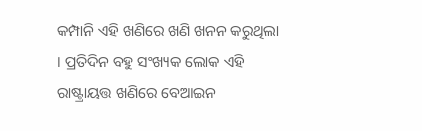କମ୍ପାନି ଏହି ଖଣିରେ ଖଣି ଖନନ କରୁଥିଲା । ପ୍ରତିଦିନ ବହୁ ସଂଖ୍ୟକ ଲୋକ ଏହି ରାଷ୍ଟ୍ରାୟତ୍ତ ଖଣିରେ ବେଆଇନ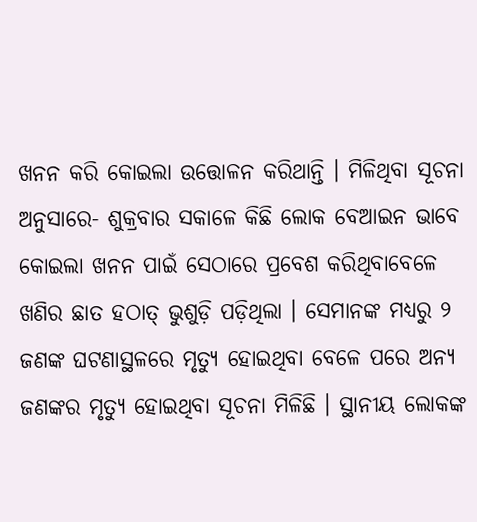ଖନନ କରି କୋଇଲା ଉତ୍ତୋଳନ କରିଥାନ୍ତି । ମିଳିଥିବା ସୂଚନା ଅନୁସାରେ- ଶୁକ୍ରବାର ସକାଳେ କିଛି ଲୋକ ବେଆଇନ ଭାବେ କୋଇଲା ଖନନ ପାଇଁ ସେଠାରେ ପ୍ରବେଶ କରିଥିବାବେଳେ ଖଣିର ଛାତ ହଠାତ୍ ଭୁଶୁଡ଼ି ପଡ଼ିଥିଲା । ସେମାନଙ୍କ ମଧ୍ୟରୁ ୨ ଜଣଙ୍କ ଘଟଣାସ୍ଥଳରେ ମୃତ୍ୟୁ ହୋଇଥିବା ବେଳେ ପରେ ଅନ୍ୟ ଜଣଙ୍କର ମୃତ୍ୟୁ ହୋଇଥିବା ସୂଚନା ମିଳିଛି । ସ୍ଥାନୀୟ ଲୋକଙ୍କ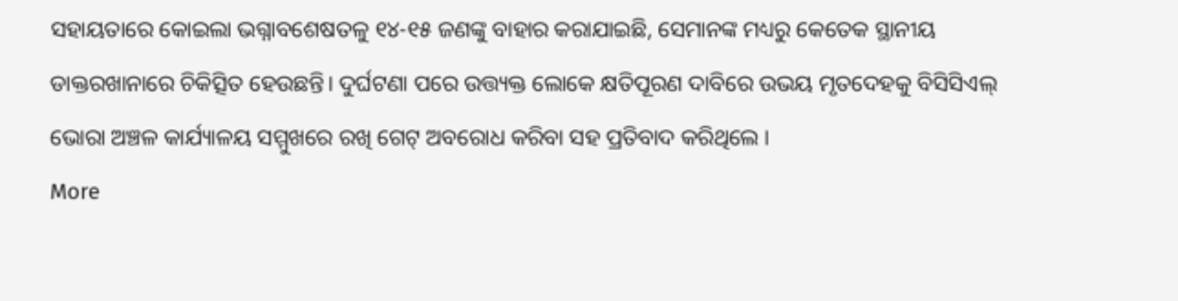ସହାୟତାରେ କୋଇଲା ଭଗ୍ନାବଶେଷତଳୁ ୧୪-୧୫ ଜଣଙ୍କୁ ବାହାର କରାଯାଇଛି, ସେମାନଙ୍କ ମଧ୍ୟରୁ କେତେକ ସ୍ଥାନୀୟ ଡାକ୍ତରଖାନାରେ ଚିକିତ୍ସିତ ହେଉଛନ୍ତି। ଦୁର୍ଘଟଣା ପରେ ଉତ୍ତ୍ୟକ୍ତ ଲୋକେ କ୍ଷତିପୂରଣ ଦାବିରେ ଉଭୟ ମୃତଦେହକୁ ବିସିସିଏଲ୍ ଭୋରା ଅଞ୍ଚଳ କାର୍ଯ୍ୟାଳୟ ସମ୍ମୁଖରେ ରଖି ଗେଟ୍ ଅବରୋଧ କରିବା ସହ ପ୍ରତିବାଦ କରିଥିଲେ ।
More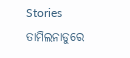Stories
ତାମିଲନାଡୁରେ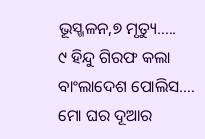ଭୂସ୍ଖଳନ,୭ ମୃତ୍ୟୁ…..
୯ ହିନ୍ଦୁ ଗିରଫ କଲା ବାଂଲାଦେଶ ପୋଲିସ….
ମୋ ଘର ଦୂଆର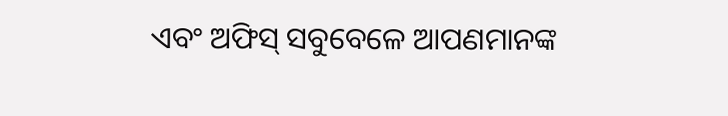ଏବଂ ଅଫିସ୍ ସବୁବେଳେ ଆପଣମାନଙ୍କ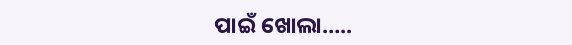ପାଇଁ ଖୋଲା…..